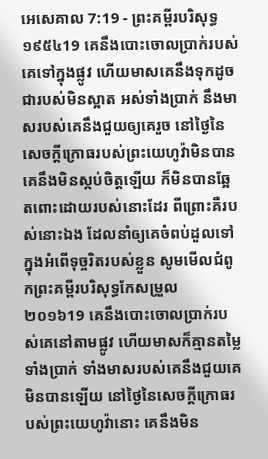អេសេគាល 7:19 - ព្រះគម្ពីរបរិសុទ្ធ ១៩៥៤19 គេនឹងបោះចោលប្រាក់របស់គេទៅក្នុងផ្លូវ ហើយមាសគេនឹងទុកដូចជារបស់មិនស្អាត អស់ទាំងប្រាក់ នឹងមាសរបស់គេនឹងជួយឲ្យគេរួច នៅថ្ងៃនៃសេចក្ដីក្រោធរបស់ព្រះយេហូវ៉ាមិនបាន គេនឹងមិនស្កប់ចិត្តឡើយ ក៏មិនបានឆ្អែតពោះដោយរបស់នោះដែរ ពីព្រោះគឺរបស់នោះឯង ដែលនាំឲ្យគេចំពប់ដួលទៅក្នុងអំពើទុច្ចរិតរបស់ខ្លួន សូមមើលជំពូកព្រះគម្ពីរបរិសុទ្ធកែសម្រួល ២០១៦19 គេនឹងបោះចោលប្រាក់របស់គេនៅតាមផ្លូវ ហើយមាសក៏គ្មានតម្លៃ ទាំងប្រាក់ ទាំងមាសរបស់គេនឹងជួយគេមិនបានឡើយ នៅថ្ងៃនៃសេចក្ដីក្រោធរបស់ព្រះយេហូវ៉ានោះ គេនឹងមិន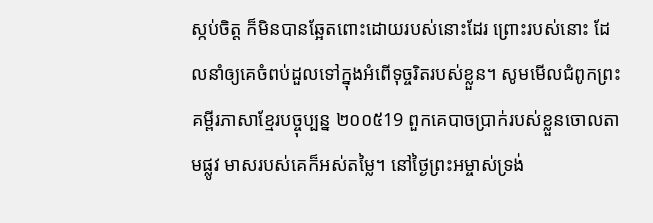ស្កប់ចិត្ត ក៏មិនបានឆ្អែតពោះដោយរបស់នោះដែរ ព្រោះរបស់នោះ ដែលនាំឲ្យគេចំពប់ដួលទៅក្នុងអំពើទុច្ចរិតរបស់ខ្លួន។ សូមមើលជំពូកព្រះគម្ពីរភាសាខ្មែរបច្ចុប្បន្ន ២០០៥19 ពួកគេបាចប្រាក់របស់ខ្លួនចោលតាមផ្លូវ មាសរបស់គេក៏អស់តម្លៃ។ នៅថ្ងៃព្រះអម្ចាស់ទ្រង់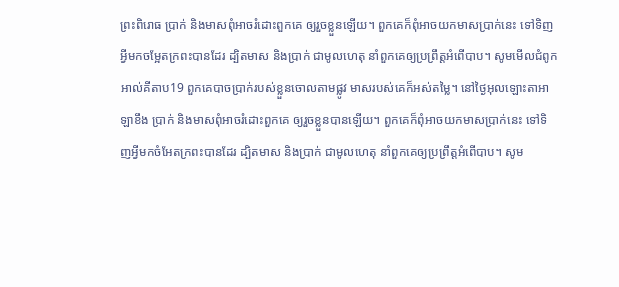ព្រះពិរោធ ប្រាក់ និងមាសពុំអាចរំដោះពួកគេ ឲ្យរួចខ្លួនឡើយ។ ពួកគេក៏ពុំអាចយកមាសប្រាក់នេះ ទៅទិញអ្វីមកចម្អែតក្រពះបានដែរ ដ្បិតមាស និងប្រាក់ ជាមូលហេតុ នាំពួកគេឲ្យប្រព្រឹត្តអំពើបាប។ សូមមើលជំពូកអាល់គីតាប19 ពួកគេបាចប្រាក់របស់ខ្លួនចោលតាមផ្លូវ មាសរបស់គេក៏អស់តម្លៃ។ នៅថ្ងៃអុលឡោះតាអាឡាខឹង ប្រាក់ និងមាសពុំអាចរំដោះពួកគេ ឲ្យរួចខ្លួនបានឡើយ។ ពួកគេក៏ពុំអាចយកមាសប្រាក់នេះ ទៅទិញអ្វីមកចំអែតក្រពះបានដែរ ដ្បិតមាស និងប្រាក់ ជាមូលហេតុ នាំពួកគេឲ្យប្រព្រឹត្តអំពើបាប។ សូម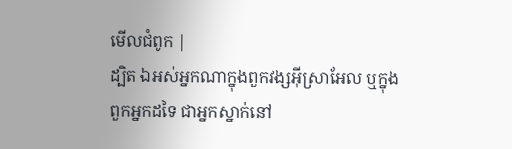មើលជំពូក |
ដ្បិត ឯអស់អ្នកណាក្នុងពួកវង្សអ៊ីស្រាអែល ឬក្នុងពួកអ្នកដទៃ ជាអ្នកស្នាក់នៅ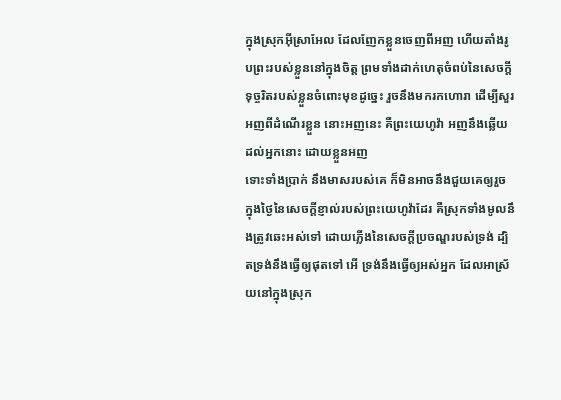ក្នុងស្រុកអ៊ីស្រាអែល ដែលញែកខ្លួនចេញពីអញ ហើយតាំងរូបព្រះរបស់ខ្លួននៅក្នុងចិត្ត ព្រមទាំងដាក់ហេតុចំពប់នៃសេចក្ដីទុច្ចរិតរបស់ខ្លួនចំពោះមុខដូច្នេះ រួចនឹងមករកហោរា ដើម្បីសួរអញពីដំណើរខ្លួន នោះអញនេះ គឺព្រះយេហូវ៉ា អញនឹងឆ្លើយដល់អ្នកនោះ ដោយខ្លួនអញ
ទោះទាំងប្រាក់ នឹងមាសរបស់គេ ក៏មិនអាចនឹងជួយគេឲ្យរួច ក្នុងថ្ងៃនៃសេចក្ដីខ្ញាល់របស់ព្រះយេហូវ៉ាដែរ គឺស្រុកទាំងមូលនឹងត្រូវឆេះអស់ទៅ ដោយភ្លើងនៃសេចក្ដីប្រចណ្ឌរបស់ទ្រង់ ដ្បិតទ្រង់នឹងធ្វើឲ្យផុតទៅ អើ ទ្រង់នឹងធ្វើឲ្យអស់អ្នក ដែលអាស្រ័យនៅក្នុងស្រុក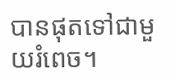បានផុតទៅជាមួយរំពេច។